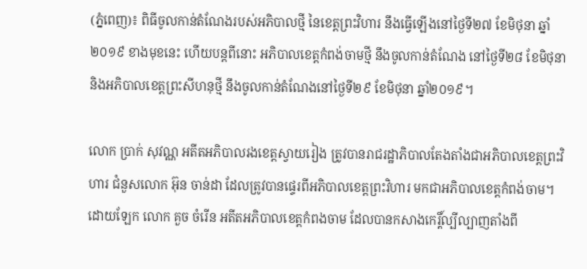(ភ្នំពេញ)៖ ពិធីចូលកាន់តំណែងរបស់អភិបាលថ្មី នៃខេត្តព្រះវិហារ នឹងធ្វើឡើងនៅថ្ងៃទី២៧ ខែមិថុនា ឆ្នាំ២០១៩ ខាងមុខនេះ ហើយបន្តពីនោះ អភិបាលខេត្តកំពង់ចាមថ្មី នឹងចូលកាន់តំណែង នៅថ្ងៃទី២៨ ខែមិថុនា និងអភិបាលខេត្តព្រះសីហនុថ្មី នឹងចូលកាន់តំណែងនៅថ្ងៃទី២៩ ខែមិថុនា ឆ្នាំ២០១៩។

លោក ប្រាក់ សុវណ្ណ អតីតអភិបាលរងខេត្តស្វាយរៀង ត្រូវបានរាជរដ្ឋាភិបាលតែងតាំងជាអភិបាលខេត្តព្រះវិហារ ជំនួសលោក អ៊ុន ចាន់ដា ដែលត្រូវបានផ្ទេរពីអភិបាលខេត្តព្រះវិហារ មកជាអភិបាលខេត្តកំពង់ចាម។ ដោយឡែក លោក គួច ចំរើន អតីតអភិបាលខេត្តកំពងចាម ដែលបានកសាងកេរ្តិ៍ល្បីល្បាញតាំងពី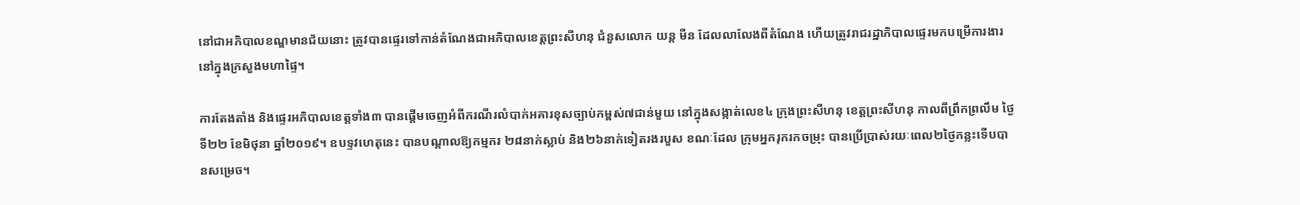នៅជាអភិបាលខណ្ឌមានជ័យនោះ ត្រូវបានផ្ទេរទៅកាន់តំណែងជាអភិបាលខេត្តព្រះសីហនុ ជំនួសលោក យន្ត មីន ដែលលាលែងពីតំណែង ហើយត្រូវរាជរដ្ឋាភិបាលផ្ទេរមកបម្រើការងារនៅក្នុងក្រសួងមហាផ្ទៃ។

ការតែងតាំង និងផ្ទេរអភិបាលខេត្តទាំង៣ បានផ្តើមចេញអំពីករណីរលំបាក់អគារខុសច្បាប់កម្ពស់៧ជាន់មួយ នៅក្នុងសង្កាត់លេខ៤ ក្រុងព្រះសីហនុ ខេត្តព្រះសីហនុ កាលពីព្រឹកព្រលឹម ថ្ងៃទី២២ ខែមិថុនា ឆ្នាំ២០១៩។ ឧបទ្ទវហេតុនេះ បានបណ្តាលឱ្យកម្មករ ២៨នាក់ស្លាប់ និង២៦នាក់ទៀតរងរបួស ខណៈដែល ក្រុមអ្នករុករកចម្រុះ បានប្រើប្រាស់រយៈពេល២ថ្ងៃកន្លះទើបបានសម្រេច។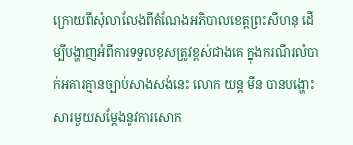ក្រោយពីសុំលាលែងពីតំណែងអភិបាលខេត្តព្រះសីហនុ ដើម្បីបង្ហាញអំពីការទទួលខុសត្រូវខ្ពស់ជាងគេ ក្នុងករណីរលំបាក់អគារគ្មានច្បាប់សាងសង់នេះ លោក យន្ត មីន បានបង្ហោះសារមួយសម្តែងនូវការសោក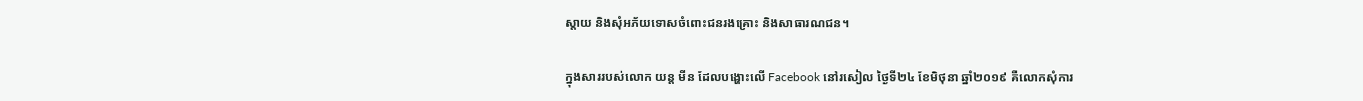ស្តាយ និងសុំអភ័យទោសចំពោះជនរងគ្រោះ និងសាធារណជន។

ក្នុងសាររបស់លោក យន្ត មីន ដែលបង្ហោះលើ Facebook នៅរសៀល ថ្ងៃទី២៤ ខែមិថុនា ឆ្នាំ២០១៩ គឺលោកសុំការ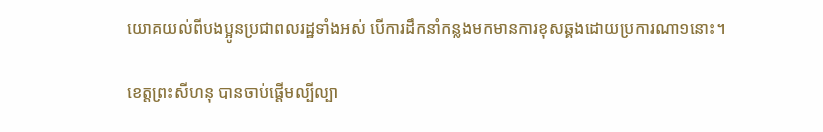យោគយល់ពីបងប្អូនប្រជាពលរដ្ឋទាំងអស់ បើការដឹកនាំកន្លងមកមានការខុសឆ្គងដោយប្រការណា១នោះ។

ខេត្តព្រះសីហនុ បានចាប់ផ្តើមល្បីល្បា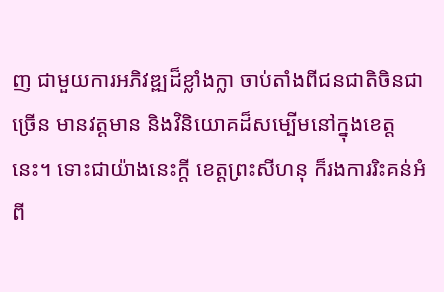ញ ជាមួយការអភិវឌ្ឍដ៏ខ្លាំងក្លា ចាប់តាំងពីជនជាតិចិនជាច្រើន មានវត្តមាន និងវិនិយោគដ៏សម្បើមនៅក្នុងខេត្តនេះ។ ទោះជាយ៉ាងនេះក្តី ខេត្តព្រះសីហនុ ក៏រងការរិះគន់អំពី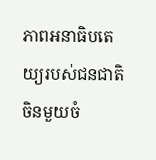ភាពអនាធិបតេយ្យរបស់ជនជាតិចិនមួយចំ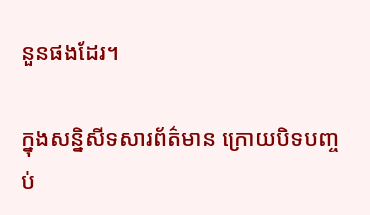នួនផងដែរ។

ក្នុងសន្និសីទសារព័ត៌មាន ក្រោយបិទបញ្ចប់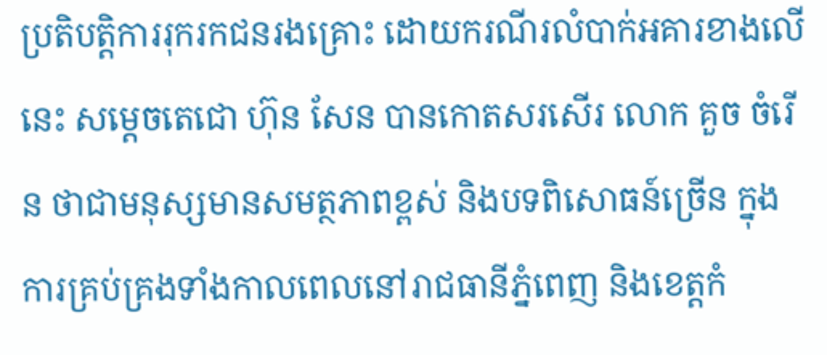ប្រតិបត្តិការរុករកជនរងគ្រោះ ដោយករណីរលំបាក់អគារខាងលើនេះ សម្តេចតេជោ ហ៊ុន សែន បានកោតសរសើរ លោក គួច ចំរើន ថាជាមនុស្សមានសមត្ថភាពខ្ពស់ និងបទពិសោធន៍ច្រើន ក្នុងការគ្រប់គ្រងទាំងកាលពេលនៅរាជធានីភ្នំពេញ និងខេត្តកំ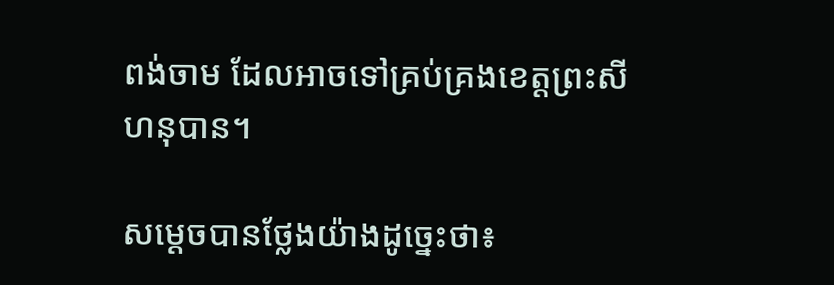ពង់ចាម ដែលអាចទៅគ្រប់គ្រងខេត្តព្រះសីហនុបាន។

សម្តេចបានថ្លែងយ៉ាងដូច្នេះថា៖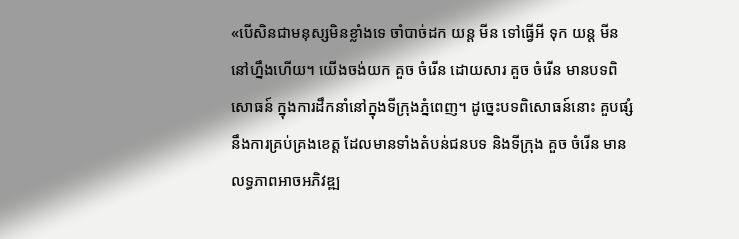«បើសិនជាមនុស្សមិនខ្លាំងទេ ចាំបាច់ដក យន្ត មីន ទៅធ្វើអី ទុក យន្ត មីន នៅហ្នឹងហើយ។ យើងចង់យក គួច ចំរើន ដោយសារ គួច ចំរើន មានបទពិសោធន៍ ក្នុងការដឹកនាំនៅក្នុងទីក្រុងភ្នំពេញ។ ដូច្នេះបទពិសោធន៍នោះ គួបផ្សំនឹងការគ្រប់គ្រងខេត្ត ដែលមានទាំងតំបន់ជនបទ និងទីក្រុង គួច ចំរើន មានលទ្ធភាពអាចអភិវឌ្ឍ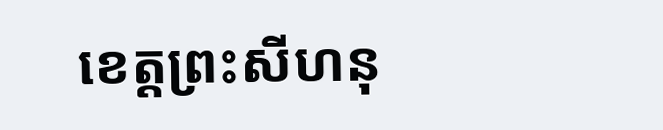ខេត្តព្រះសីហនុ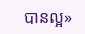បានល្អ»